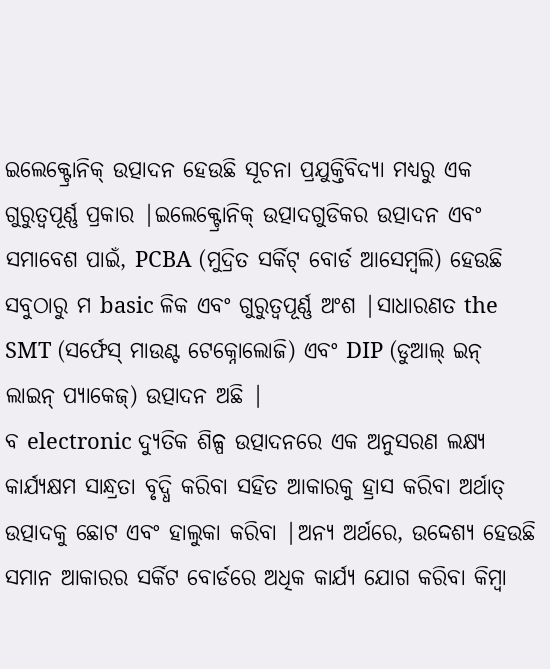ଇଲେକ୍ଟ୍ରୋନିକ୍ ଉତ୍ପାଦନ ହେଉଛି ସୂଚନା ପ୍ରଯୁକ୍ତିବିଦ୍ୟା ମଧ୍ୟରୁ ଏକ ଗୁରୁତ୍ୱପୂର୍ଣ୍ଣ ପ୍ରକାର |ଇଲେକ୍ଟ୍ରୋନିକ୍ ଉତ୍ପାଦଗୁଡିକର ଉତ୍ପାଦନ ଏବଂ ସମାବେଶ ପାଇଁ, PCBA (ମୁଦ୍ରିତ ସର୍କିଟ୍ ବୋର୍ଡ ଆସେମ୍ବଲି) ହେଉଛି ସବୁଠାରୁ ମ basic ଳିକ ଏବଂ ଗୁରୁତ୍ୱପୂର୍ଣ୍ଣ ଅଂଶ |ସାଧାରଣତ the SMT (ସର୍ଫେସ୍ ମାଉଣ୍ଟ ଟେକ୍ନୋଲୋଜି) ଏବଂ DIP (ଡୁଆଲ୍ ଇନ୍ ଲାଇନ୍ ପ୍ୟାକେଜ୍) ଉତ୍ପାଦନ ଅଛି |
ବ electronic ଦ୍ୟୁତିକ ଶିଳ୍ପ ଉତ୍ପାଦନରେ ଏକ ଅନୁସରଣ ଲକ୍ଷ୍ୟ କାର୍ଯ୍ୟକ୍ଷମ ସାନ୍ଧ୍ରତା ବୃଦ୍ଧି କରିବା ସହିତ ଆକାରକୁ ହ୍ରାସ କରିବା ଅର୍ଥାତ୍ ଉତ୍ପାଦକୁ ଛୋଟ ଏବଂ ହାଲୁକା କରିବା |ଅନ୍ୟ ଅର୍ଥରେ, ଉଦ୍ଦେଶ୍ୟ ହେଉଛି ସମାନ ଆକାରର ସର୍କିଟ ବୋର୍ଡରେ ଅଧିକ କାର୍ଯ୍ୟ ଯୋଗ କରିବା କିମ୍ବା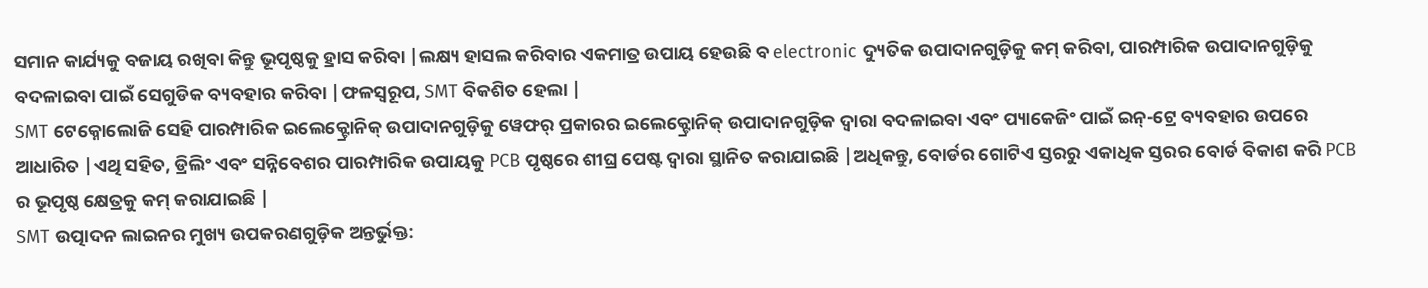ସମାନ କାର୍ଯ୍ୟକୁ ବଜାୟ ରଖିବା କିନ୍ତୁ ଭୂପୃଷ୍ଠକୁ ହ୍ରାସ କରିବା |ଲକ୍ଷ୍ୟ ହାସଲ କରିବାର ଏକମାତ୍ର ଉପାୟ ହେଉଛି ବ electronic ଦ୍ୟୁତିକ ଉପାଦାନଗୁଡ଼ିକୁ କମ୍ କରିବା, ପାରମ୍ପାରିକ ଉପାଦାନଗୁଡ଼ିକୁ ବଦଳାଇବା ପାଇଁ ସେଗୁଡିକ ବ୍ୟବହାର କରିବା |ଫଳସ୍ୱରୂପ, SMT ବିକଶିତ ହେଲା |
SMT ଟେକ୍ନୋଲୋଜି ସେହି ପାରମ୍ପାରିକ ଇଲେକ୍ଟ୍ରୋନିକ୍ ଉପାଦାନଗୁଡ଼ିକୁ ୱେଫର୍ ପ୍ରକାରର ଇଲେକ୍ଟ୍ରୋନିକ୍ ଉପାଦାନଗୁଡ଼ିକ ଦ୍ୱାରା ବଦଳାଇବା ଏବଂ ପ୍ୟାକେଜିଂ ପାଇଁ ଇନ୍-ଟ୍ରେ ବ୍ୟବହାର ଉପରେ ଆଧାରିତ |ଏଥି ସହିତ, ଡ୍ରିଲିଂ ଏବଂ ସନ୍ନିବେଶର ପାରମ୍ପାରିକ ଉପାୟକୁ PCB ପୃଷ୍ଠରେ ଶୀଘ୍ର ପେଷ୍ଟ ଦ୍ୱାରା ସ୍ଥାନିତ କରାଯାଇଛି |ଅଧିକନ୍ତୁ, ବୋର୍ଡର ଗୋଟିଏ ସ୍ତରରୁ ଏକାଧିକ ସ୍ତରର ବୋର୍ଡ ବିକାଶ କରି PCB ର ଭୂପୃଷ୍ଠ କ୍ଷେତ୍ରକୁ କମ୍ କରାଯାଇଛି |
SMT ଉତ୍ପାଦନ ଲାଇନର ମୁଖ୍ୟ ଉପକରଣଗୁଡ଼ିକ ଅନ୍ତର୍ଭୁକ୍ତ: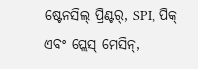ଷ୍ଟେନସିଲ୍ ପ୍ରିଣ୍ଟର୍, SPI, ପିକ୍ ଏବଂ ପ୍ଲେସ୍ ମେସିନ୍,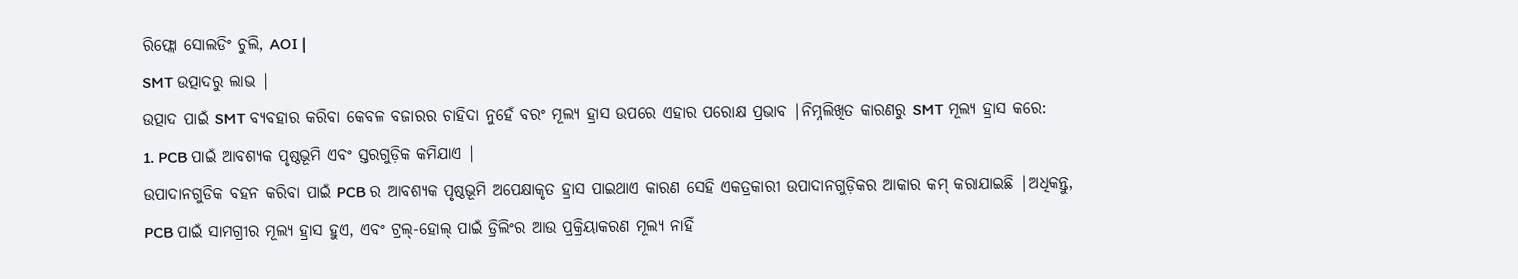ରିଫ୍ଲୋ ସୋଲଡିଂ ଚୁଲି, AOI |
SMT ଉତ୍ପାଦରୁ ଲାଭ |
ଉତ୍ପାଦ ପାଇଁ SMT ବ୍ୟବହାର କରିବା କେବଳ ବଜାରର ଚାହିଦା ନୁହେଁ ବରଂ ମୂଲ୍ୟ ହ୍ରାସ ଉପରେ ଏହାର ପରୋକ୍ଷ ପ୍ରଭାବ |ନିମ୍ନଲିଖିତ କାରଣରୁ SMT ମୂଲ୍ୟ ହ୍ରାସ କରେ:
1. PCB ପାଇଁ ଆବଶ୍ୟକ ପୃଷ୍ଠଭୂମି ଏବଂ ସ୍ତରଗୁଡ଼ିକ କମିଯାଏ |
ଉପାଦାନଗୁଡିକ ବହନ କରିବା ପାଇଁ PCB ର ଆବଶ୍ୟକ ପୃଷ୍ଠଭୂମି ଅପେକ୍ଷାକୃତ ହ୍ରାସ ପାଇଥାଏ କାରଣ ସେହି ଏକତ୍ରକାରୀ ଉପାଦାନଗୁଡ଼ିକର ଆକାର କମ୍ କରାଯାଇଛି |ଅଧିକନ୍ତୁ, PCB ପାଇଁ ସାମଗ୍ରୀର ମୂଲ୍ୟ ହ୍ରାସ ହୁଏ, ଏବଂ ଟ୍ରଲ୍-ହୋଲ୍ ପାଇଁ ଡ୍ରିଲିଂର ଆଉ ପ୍ରକ୍ରିୟାକରଣ ମୂଲ୍ୟ ନାହିଁ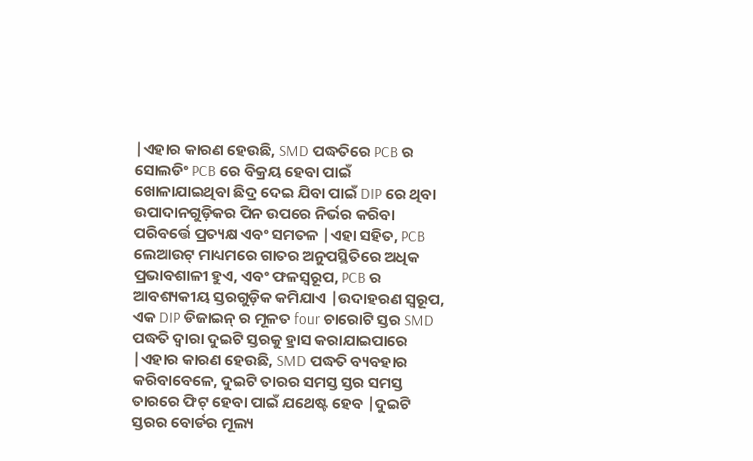|ଏହାର କାରଣ ହେଉଛି, SMD ପଦ୍ଧତିରେ PCB ର ସୋଲଡିଂ PCB ରେ ବିକ୍ରୟ ହେବା ପାଇଁ ଖୋଳାଯାଇଥିବା ଛିଦ୍ର ଦେଇ ଯିବା ପାଇଁ DIP ରେ ଥିବା ଉପାଦାନଗୁଡ଼ିକର ପିନ ଉପରେ ନିର୍ଭର କରିବା ପରିବର୍ତ୍ତେ ପ୍ରତ୍ୟକ୍ଷ ଏବଂ ସମତଳ |ଏହା ସହିତ, PCB ଲେଆଉଟ୍ ମାଧ୍ୟମରେ ଗାତର ଅନୁପସ୍ଥିତିରେ ଅଧିକ ପ୍ରଭାବଶାଳୀ ହୁଏ, ଏବଂ ଫଳସ୍ୱରୂପ, PCB ର ଆବଶ୍ୟକୀୟ ସ୍ତରଗୁଡ଼ିକ କମିଯାଏ |ଉଦାହରଣ ସ୍ୱରୂପ, ଏକ DIP ଡିଜାଇନ୍ ର ମୂଳତ four ଚାରୋଟି ସ୍ତର SMD ପଦ୍ଧତି ଦ୍ୱାରା ଦୁଇଟି ସ୍ତରକୁ ହ୍ରାସ କରାଯାଇପାରେ |ଏହାର କାରଣ ହେଉଛି, SMD ପଦ୍ଧତି ବ୍ୟବହାର କରିବାବେଳେ, ଦୁଇଟି ତାରର ସମସ୍ତ ସ୍ତର ସମସ୍ତ ତାରରେ ଫିଟ୍ ହେବା ପାଇଁ ଯଥେଷ୍ଟ ହେବ |ଦୁଇଟି ସ୍ତରର ବୋର୍ଡର ମୂଲ୍ୟ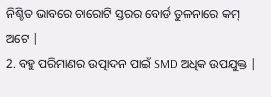ନିଶ୍ଚିତ ଭାବରେ ଚାରୋଟି ସ୍ତରର ବୋର୍ଡ ତୁଳନାରେ କମ୍ ଅଟେ |
2. ବହୁ ପରିମାଣର ଉତ୍ପାଦନ ପାଇଁ SMD ଅଧିକ ଉପଯୁକ୍ତ |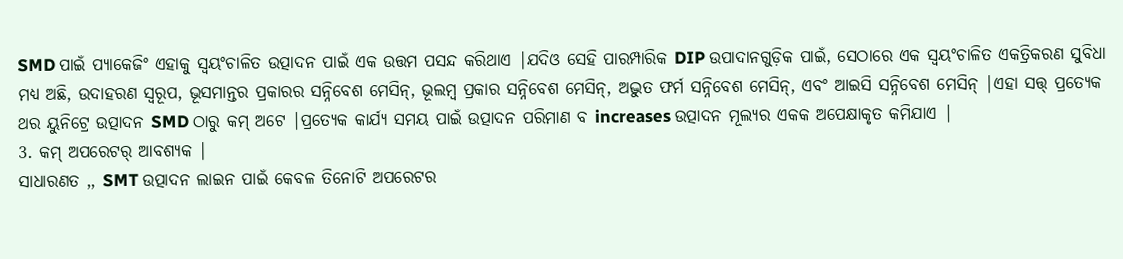SMD ପାଇଁ ପ୍ୟାକେଜିଂ ଏହାକୁ ସ୍ୱୟଂଚାଳିତ ଉତ୍ପାଦନ ପାଇଁ ଏକ ଉତ୍ତମ ପସନ୍ଦ କରିଥାଏ |ଯଦିଓ ସେହି ପାରମ୍ପାରିକ DIP ଉପାଦାନଗୁଡ଼ିକ ପାଇଁ, ସେଠାରେ ଏକ ସ୍ୱୟଂଚାଳିତ ଏକତ୍ରିକରଣ ସୁବିଧା ମଧ୍ୟ ଅଛି, ଉଦାହରଣ ସ୍ୱରୂପ, ଭୂସମାନ୍ତର ପ୍ରକାରର ସନ୍ନିବେଶ ମେସିନ୍, ଭୂଲମ୍ବ ପ୍ରକାର ସନ୍ନିବେଶ ମେସିନ୍, ଅଦ୍ଭୁତ ଫର୍ମ ସନ୍ନିବେଶ ମେସିନ୍, ଏବଂ ଆଇସି ସନ୍ନିବେଶ ମେସିନ୍ |ଏହା ସତ୍ତ୍ ପ୍ରତ୍ୟେକ ଥର ୟୁନିଟ୍ରେ ଉତ୍ପାଦନ SMD ଠାରୁ କମ୍ ଅଟେ |ପ୍ରତ୍ୟେକ କାର୍ଯ୍ୟ ସମୟ ପାଇଁ ଉତ୍ପାଦନ ପରିମାଣ ବ increases ଉତ୍ପାଦନ ମୂଲ୍ୟର ଏକକ ଅପେକ୍ଷାକୃତ କମିଯାଏ |
3. କମ୍ ଅପରେଟର୍ ଆବଶ୍ୟକ |
ସାଧାରଣତ ,, SMT ଉତ୍ପାଦନ ଲାଇନ ପାଇଁ କେବଳ ତିନୋଟି ଅପରେଟର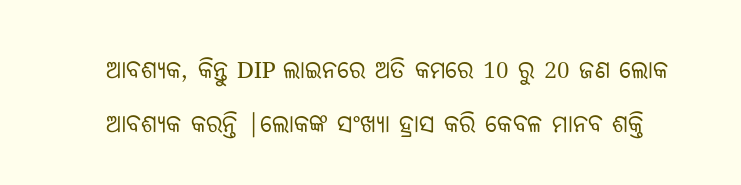ଆବଶ୍ୟକ, କିନ୍ତୁ DIP ଲାଇନରେ ଅତି କମରେ 10 ରୁ 20 ଜଣ ଲୋକ ଆବଶ୍ୟକ କରନ୍ତି |ଲୋକଙ୍କ ସଂଖ୍ୟା ହ୍ରାସ କରି କେବଳ ମାନବ ଶକ୍ତି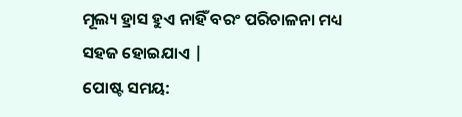ମୂଲ୍ୟ ହ୍ରାସ ହୁଏ ନାହିଁ ବରଂ ପରିଚାଳନା ମଧ୍ୟ ସହଜ ହୋଇଯାଏ |
ପୋଷ୍ଟ ସମୟ: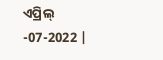ଏପ୍ରିଲ୍ -07-2022 |